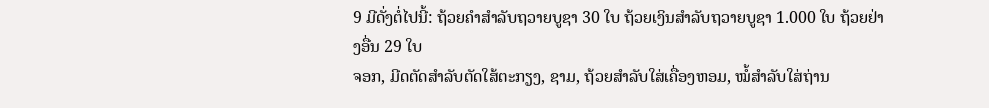9 ມີດັ່ງຕໍ່ໄປນີ້: ຖ້ວຍຄຳສຳລັບຖວາຍບູຊາ 30 ໃບ ຖ້ວຍເງິນສຳລັບຖວາຍບູຊາ 1.000 ໃບ ຖ້ວຍຢ່າງອື່ນ 29 ໃບ
ຈອກ, ມີດຕັດສຳລັບຕັດໃສ້ຕະກຽງ, ຊາມ, ຖ້ວຍສຳລັບໃສ່ເຄື່ອງຫອມ, ໝໍ້ສຳລັບໃສ່ຖ່ານ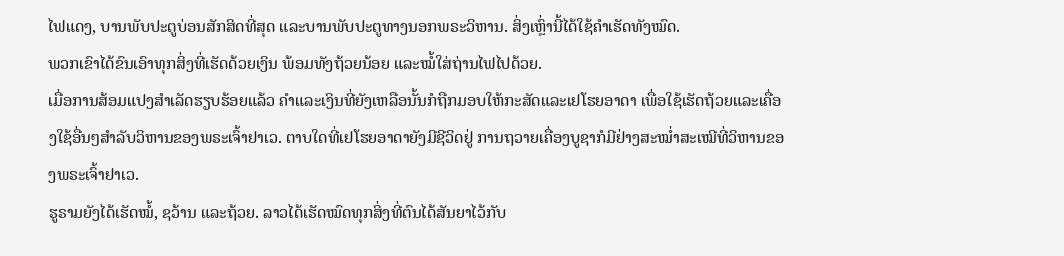ໄຟແດງ, ບານພັບປະຕູບ່ອນສັກສິດທີ່ສຸດ ແລະບານພັບປະຕູທາງນອກພຣະວິຫານ. ສິ່ງເຫຼົ່ານີ້ໄດ້ໃຊ້ຄຳເຮັດທັງໝົດ.
ພວກເຂົາໄດ້ຂົນເອົາທຸກສິ່ງທີ່ເຮັດດ້ວຍເງິນ ພ້ອມທັງຖ້ວຍນ້ອຍ ແລະໝໍ້ໃສ່ຖ່ານໄຟໄປດ້ວຍ.
ເມື່ອການສ້ອມແປງສຳເລັດຮຽບຮ້ອຍແລ້ວ ຄຳແລະເງິນທີ່ຍັງເຫລືອນັ້ນກໍຖືກມອບໃຫ້ກະສັດແລະເຢໂຮຍອາດາ ເພື່ອໃຊ້ເຮັດຖ້ວຍແລະເຄື່ອງໃຊ້ອື່ນໆສຳລັບວິຫານຂອງພຣະເຈົ້າຢາເວ. ຕາບໃດທີ່ເຢໂຮຍອາດາຍັງມີຊີວິດຢູ່ ການຖວາຍເຄື່ອງບູຊາກໍມີຢ່າງສະໝໍ່າສະເໝີທີ່ວິຫານຂອງພຣະເຈົ້າຢາເວ.
ຮູຣາມຍັງໄດ້ເຮັດໝໍ້, ຊວ້ານ ແລະຖ້ວຍ. ລາວໄດ້ເຮັດໝົດທຸກສິ່ງທີ່ຕົນໄດ້ສັນຍາໄວ້ກັບ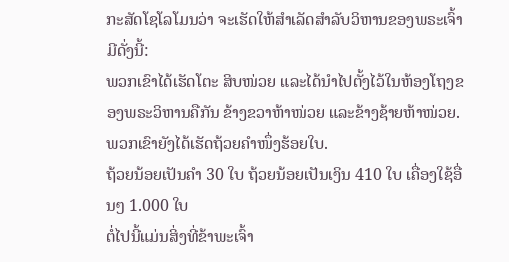ກະສັດໂຊໂລໂມນວ່າ ຈະເຮັດໃຫ້ສຳເລັດສຳລັບວິຫານຂອງພຣະເຈົ້າ ມີດັ່ງນີ້:
ພວກເຂົາໄດ້ເຮັດໂຕະ ສິບໜ່ວຍ ແລະໄດ້ນຳໄປຕັ້ງໄວ້ໃນຫ້ອງໂຖງຂອງພຣະວິຫານຄືກັນ ຂ້າງຂວາຫ້າໜ່ວຍ ແລະຂ້າງຊ້າຍຫ້າໜ່ວຍ. ພວກເຂົາຍັງໄດ້ເຮັດຖ້ວຍຄຳໜຶ່ງຮ້ອຍໃບ.
ຖ້ວຍນ້ອຍເປັນຄຳ 30 ໃບ ຖ້ວຍນ້ອຍເປັນເງິນ 410 ໃບ ເຄື່ອງໃຊ້ອື່ນໆ 1.000 ໃບ
ຕໍ່ໄປນີ້ແມ່ນສິ່ງທີ່ຂ້າພະເຈົ້າ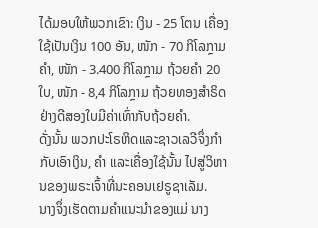ໄດ້ມອບໃຫ້ພວກເຂົາ: ເງິນ - 25 ໂຕນ ເຄື່ອງໃຊ້ເປັນເງິນ 100 ອັນ, ໜັກ - 70 ກິໂລກຼາມ ຄຳ, ໜັກ - 3.400 ກິໂລກຼາມ ຖ້ວຍຄຳ 20 ໃບ, ໜັກ - 8,4 ກິໂລກຼາມ ຖ້ວຍທອງສຳຣິດຢ່າງດີສອງໃບມີຄ່າເທົ່າກັບຖ້ວຍຄຳ.
ດັ່ງນັ້ນ ພວກປະໂຣຫິດແລະຊາວເລວີຈຶ່ງກຳກັບເອົາເງິນ, ຄຳ ແລະເຄື່ອງໃຊ້ນັ້ນ ໄປສູ່ວິຫານຂອງພຣະເຈົ້າທີ່ນະຄອນເຢຣູຊາເລັມ.
ນາງຈຶ່ງເຮັດຕາມຄຳແນະນຳຂອງແມ່ ນາງ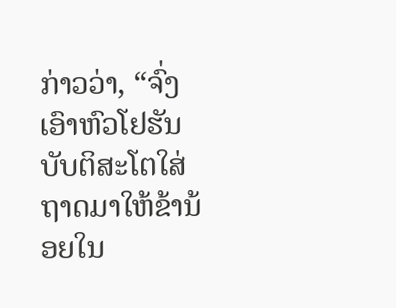ກ່າວວ່າ, “ຈົ່ງເອົາຫົວໂຢຮັນບັບຕິສະໂຕໃສ່ຖາດມາໃຫ້ຂ້ານ້ອຍໃນ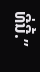ທີ່ນີ້.”